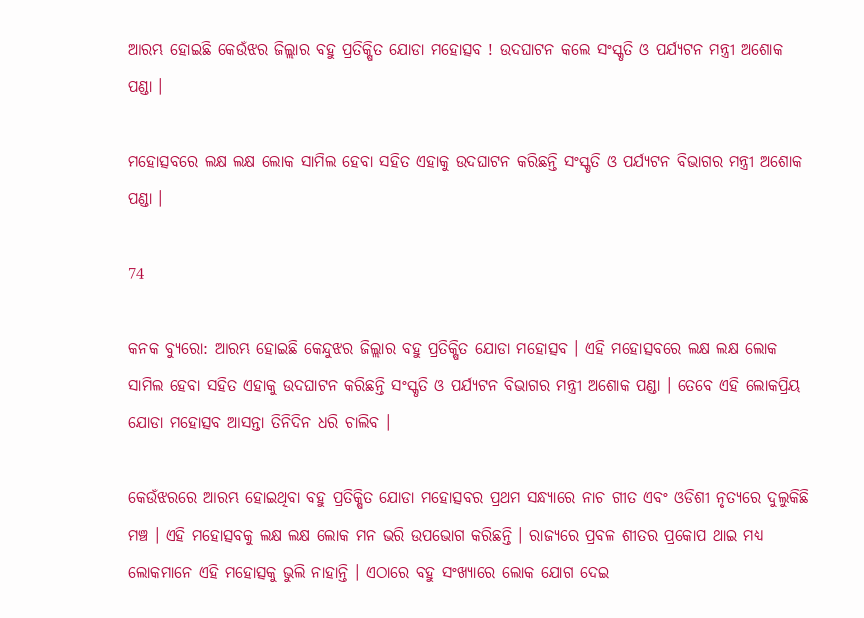ଆରମ୍ଭ ହୋଇଛି କେଉଁଝର ଜିଲ୍ଲାର ବହୁ ପ୍ରତିକ୍ଷିତ ଯୋଡା ମହୋତ୍ସବ ! ଉଦଘାଟନ କଲେ ସଂସ୍କୃତି ଓ ପର୍ଯ୍ୟଟନ ମନ୍ତ୍ରୀ ଅଶୋକ ପଣ୍ଡା ।

ମହୋତ୍ସବରେ ଲକ୍ଷ ଲକ୍ଷ ଲୋକ ସାମିଲ ହେବା ସହିତ ଏହାକୁ ଉଦଘାଟନ କରିଛନ୍ତି ସଂସ୍କୃତି ଓ ପର୍ଯ୍ୟଟନ ବିଭାଗର ମନ୍ତ୍ରୀ ଅଶୋକ ପଣ୍ଡା ।

74

କନକ ବ୍ୟୁରୋ: ଆରମ୍ଭ ହୋଇଛି କେନ୍ଦୁଝର ଜିଲ୍ଲାର ବହୁ ପ୍ରତିକ୍ଷିତ ଯୋଡା ମହୋତ୍ସବ । ଏହି ମହୋତ୍ସବରେ ଲକ୍ଷ ଲକ୍ଷ ଲୋକ ସାମିଲ ହେବା ସହିତ ଏହାକୁ ଉଦଘାଟନ କରିଛନ୍ତି ସଂସ୍କୃତି ଓ ପର୍ଯ୍ୟଟନ ବିଭାଗର ମନ୍ତ୍ରୀ ଅଶୋକ ପଣ୍ଡା । ତେବେ ଏହି ଲୋକପ୍ରିୟ ଯୋଡା ମହୋତ୍ସବ ଆସନ୍ତା ତିନିଦିନ ଧରି ଚାଲିବ ।

କେଉଁଝରରେ ଆରମ୍ଭ ହୋଇଥିବା ବହୁ ପ୍ରତିକ୍ଷିତ ଯୋଡା ମହୋତ୍ସବର ପ୍ରଥମ ସନ୍ଧ୍ୟାରେ ନାଚ ଗୀତ ଏବଂ ଓଡିଶୀ ନୃତ୍ୟରେ ଦୁଲୁକିଛି ମଞ୍ଚ । ଏହି ମହୋତ୍ସବକୁ ଲକ୍ଷ ଲକ୍ଷ ଲୋକ ମନ ଭରି ଉପଭୋଗ କରିଛନ୍ତି । ରାଜ୍ୟରେ ପ୍ରବଳ ଶୀତର ପ୍ରକୋପ ଥାଇ ମଧ୍ୟ ଲୋକମାନେ ଏହି ମହୋତ୍ସକୁ ଭୁଲି ନାହାନ୍ତି । ଏଠାରେ ବହୁ ସଂଖ୍ୟାରେ ଲୋକ ଯୋଗ ଦେଇ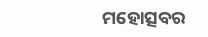ମହୋତ୍ସବର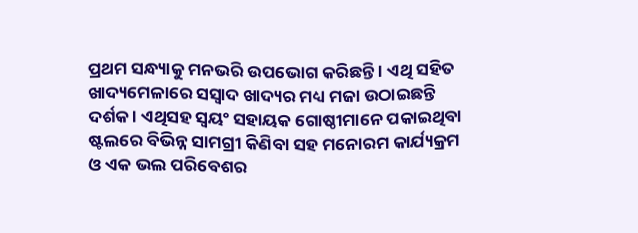ପ୍ରଥମ ସନ୍ଧ୍ୟାକୁ ମନଭରି ଉପଭୋଗ କରିଛନ୍ତି । ଏଥି ସହିତ ଖାଦ୍ୟମେଳାରେ ସସ୍ୱାଦ ଖାଦ୍ୟର ମଧ୍ୟ ମଜା ଉଠାଇଛନ୍ତି ଦର୍ଶକ । ଏଥିସହ ସ୍ୱୟଂ ସହାୟକ ଗୋଷ୍ଠୀମାନେ ପକାଇଥିବା ଷ୍ଟଲରେ ବିଭିନ୍ନ ସାମଗ୍ରୀ କିଣିବା ସହ ମନୋରମ କାର୍ଯ୍ୟକ୍ରମ ଓ ଏକ ଭଲ ପରିବେଶର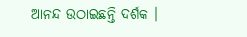ଆନନ୍ଦ ଉଠାଇଛନ୍ତି ଦର୍ଶକ ।